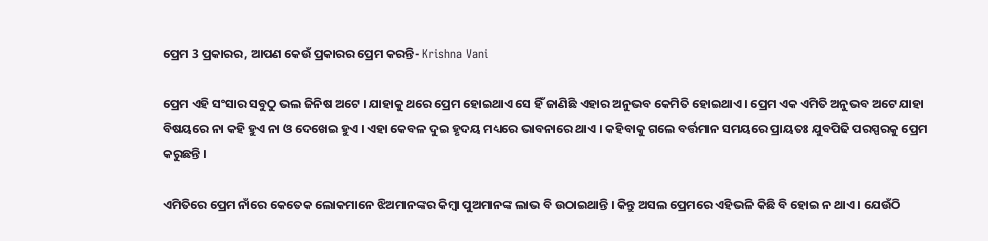ପ୍ରେମ 3 ପ୍ରକାରର, ଆପଣ କେଉଁ ପ୍ରକାରର ପ୍ରେମ କରନ୍ତି- Krishna Vani

ପ୍ରେମ ଏହି ସଂସାର ସବୁଠୁ ଭଲ ଜିନିଷ ଅଟେ । ଯାହାକୁ ଥରେ ପ୍ରେମ ହୋଇଥାଏ ସେ ହିଁ ଜାଣିଛି ଏହାର ଅନୁଭବ କେମିତି ହୋଇଥାଏ । ପ୍ରେମ ଏକ ଏମିତି ଅନୁଭବ ଅଟେ ଯାହା ବିଷୟରେ ନା କହି ହୁଏ ନା ଓ ଦେଖେଇ ହୁଏ । ଏହା କେବଳ ଦୁଇ ହୃଦୟ ମଧ୍ୟରେ ଭାବନାରେ ଥାଏ । କହିବାକୁ ଗଲେ ବର୍ତ୍ତମାନ ସମୟରେ ପ୍ରାୟତଃ ଯୁବପିଢି ପରସ୍ପରକୁ ପ୍ରେମ କରୁଛନ୍ତି ।

ଏମିତିରେ ପ୍ରେମ ନାଁରେ କେତେକ ଲୋକମାନେ ଝିଅମାନଙ୍କର କିମ୍ବା ପୁଅମାନଙ୍କ ଲାଭ ବି ଉଠାଇଥାନ୍ତି । କିନ୍ତୁ ଅସଲ ପ୍ରେମରେ ଏହିଭଳି କିଛି ବି ହୋଇ ନ ଥାଏ । ଯେଉଁଠି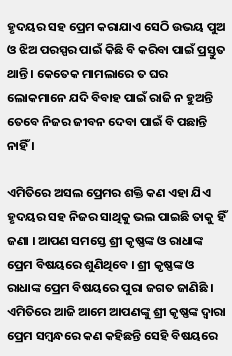ହୃଦୟର ସହ ପ୍ରେମ କରାଯାଏ ସେଠି ଉଭୟ ପୁଅ ଓ ଝିଅ ପରସ୍ପର ପାଇଁ କିଛି ବି କରିବା ପାଇଁ ପ୍ରସ୍ତୁତ ଥାନ୍ତି । କେତେକ ମାମଲାରେ ତ ଘର ଲୋକମାନେ ଯଦି ବିବାହ ପାଇଁ ରାଜି ନ ହୁଅନ୍ତି ତେବେ ନିଜର ଜୀବନ ଦେବା ପାଇଁ ବି ପଛାନ୍ତି ନାହିଁ ।

ଏମିତିରେ ଅସଲ ପ୍ରେମର ଶକ୍ତି କଣ ଏହା ଯିଏ ହୃଦୟର ସହ ନିଜର ସାଥିକୁ ଭଲ ପାଇଛି ତାକୁ ହିଁ ଜଣା । ଆପଣ ସମସ୍ତେ ଶ୍ରୀ କୃଷ୍ଣଙ୍କ ଓ ରାଧାଙ୍କ ପ୍ରେମ ବିଷୟରେ ଶୁଣିଥିବେ । ଶ୍ରୀ କୃଷ୍ଣଙ୍କ ଓ ରାଧାଙ୍କ ପ୍ରେମ ବିଷୟରେ ପୁରା ଜଗତ ଜାଣିଛି । ଏମିତିରେ ଆଜି ଆମେ ଆପଣଙ୍କୁ ଶ୍ରୀ କୃଷ୍ଣଙ୍କ ଦ୍ଵାରା ପ୍ରେମ ସମ୍ବନ୍ଧରେ କଣ କହିଛନ୍ତି ସେହି ବିଷୟରେ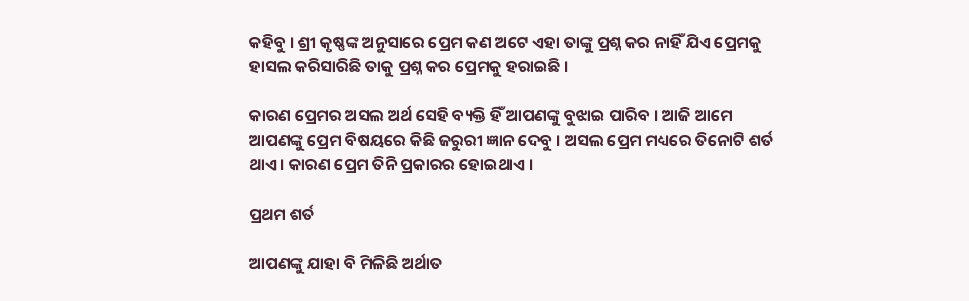କହିବୁ । ଶ୍ରୀ କୃଷ୍ଣଙ୍କ ଅନୁସାରେ ପ୍ରେମ କଣ ଅଟେ ଏହା ତାଙ୍କୁ ପ୍ରଶ୍ନ କର ନାହିଁ ଯିଏ ପ୍ରେମକୁ ହାସଲ କରିସାରିଛି ତାକୁ ପ୍ରଶ୍ନ କର ପ୍ରେମକୁ ହରାଇଛି ।

କାରଣ ପ୍ରେମର ଅସଲ ଅର୍ଥ ସେହି ବ୍ୟକ୍ତି ହିଁ ଆପଣଙ୍କୁ ବୁଝାଇ ପାରିବ । ଆଜି ଆମେ ଆପଣଙ୍କୁ ପ୍ରେମ ବିଷୟରେ କିଛି ଜରୁରୀ ଜ୍ଞାନ ଦେବୁ । ଅସଲ ପ୍ରେମ ମଧ୍ୟରେ ତିନୋଟି ଶର୍ତ ଥାଏ । କାରଣ ପ୍ରେମ ତିନି ପ୍ରକାରର ହୋଇଥାଏ ।

ପ୍ରଥମ ଶର୍ତ

ଆପଣଙ୍କୁ ଯାହା ବି ମିଳିଛି ଅର୍ଥାତ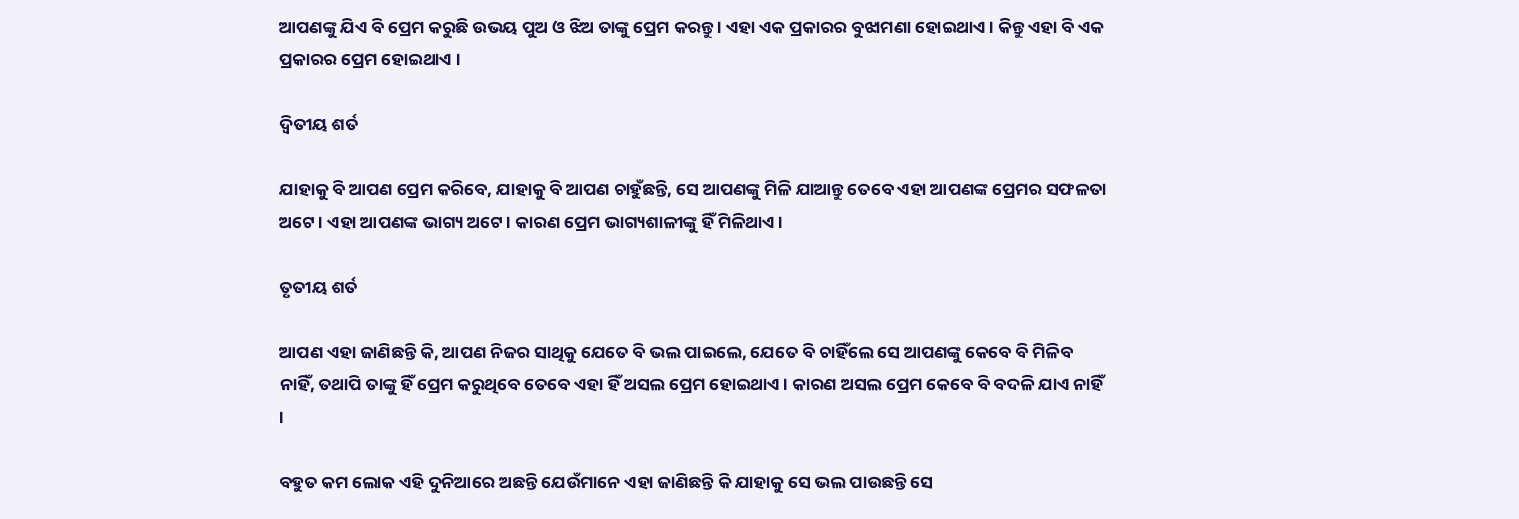ଆପଣଙ୍କୁ ଯିଏ ବି ପ୍ରେମ କରୁଛି ଉଭୟ ପୁଅ ଓ ଝିଅ ତାଙ୍କୁ ପ୍ରେମ କରନ୍ତୁ । ଏହା ଏକ ପ୍ରକାରର ବୁଝାମଣା ହୋଇଥାଏ । କିନ୍ତୁ ଏହା ବି ଏକ ପ୍ରକାରର ପ୍ରେମ ହୋଇଥାଏ ।

ଦ୍ଵିତୀୟ ଶର୍ତ

ଯାହାକୁ ବି ଆପଣ ପ୍ରେମ କରିବେ, ଯାହାକୁ ବି ଆପଣ ଚାହୁଁଛନ୍ତି, ସେ ଆପଣଙ୍କୁ ମିଳି ଯାଆନ୍ତୁ ତେବେ ଏହା ଆପଣଙ୍କ ପ୍ରେମର ସଫଳତା ଅଟେ । ଏହା ଆପଣଙ୍କ ଭାଗ୍ୟ ଅଟେ । କାରଣ ପ୍ରେମ ଭାଗ୍ୟଶାଳୀଙ୍କୁ ହିଁ ମିଳିଥାଏ ।

ତୃତୀୟ ଶର୍ତ

ଆପଣ ଏହା ଜାଣିଛନ୍ତି କି, ଆପଣ ନିଜର ସାଥିକୁ ଯେତେ ବି ଭଲ ପାଇଲେ, ଯେତେ ବି ଚାହିଁଲେ ସେ ଆପଣଙ୍କୁ କେବେ ବି ମିଳିବ ନାହିଁ, ତଥାପି ତାଙ୍କୁ ହିଁ ପ୍ରେମ କରୁଥିବେ ତେବେ ଏହା ହିଁ ଅସଲ ପ୍ରେମ ହୋଇଥାଏ । କାରଣ ଅସଲ ପ୍ରେମ କେବେ ବି ବଦଳି ଯାଏ ନାହିଁ ।

ବହୁତ କମ ଲୋକ ଏହି ଦୁନିଆରେ ଅଛନ୍ତି ଯେଉଁମାନେ ଏହା ଜାଣିଛନ୍ତି କି ଯାହାକୁ ସେ ଭଲ ପାଉଛନ୍ତି ସେ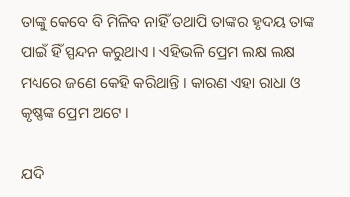ତାଙ୍କୁ କେବେ ବି ମିଳିବ ନାହିଁ ତଥାପି ତାଙ୍କର ହୃଦୟ ତାଙ୍କ ପାଇଁ ହିଁ ସ୍ପନ୍ଦନ କରୁଥାଏ । ଏହିଭଳି ପ୍ରେମ ଲକ୍ଷ ଲକ୍ଷ ମଧ୍ୟରେ ଜଣେ କେହି କରିଥାନ୍ତି । କାରଣ ଏହା ରାଧା ଓ କୃଷ୍ଣଙ୍କ ପ୍ରେମ ଅଟେ ।

ଯଦି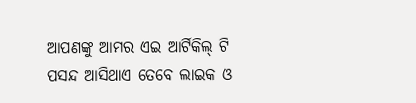ଆପଣଙ୍କୁ ଆମର ଏଇ ଆର୍ଟିକିଲ୍ ଟି ପସନ୍ଦ ଆସିଥାଏ ତେବେ ଲାଇକ ଓ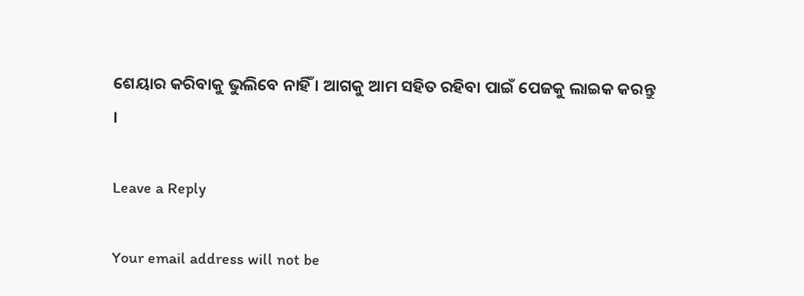ଶେୟାର କରିବାକୁ ଭୁଲିବେ ନାହିଁ । ଆଗକୁ ଆମ ସହିତ ରହିବା ପାଇଁ ପେଜକୁ ଲାଇକ କରନ୍ତୁ ।

Leave a Reply

Your email address will not be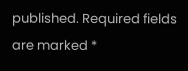published. Required fields are marked *